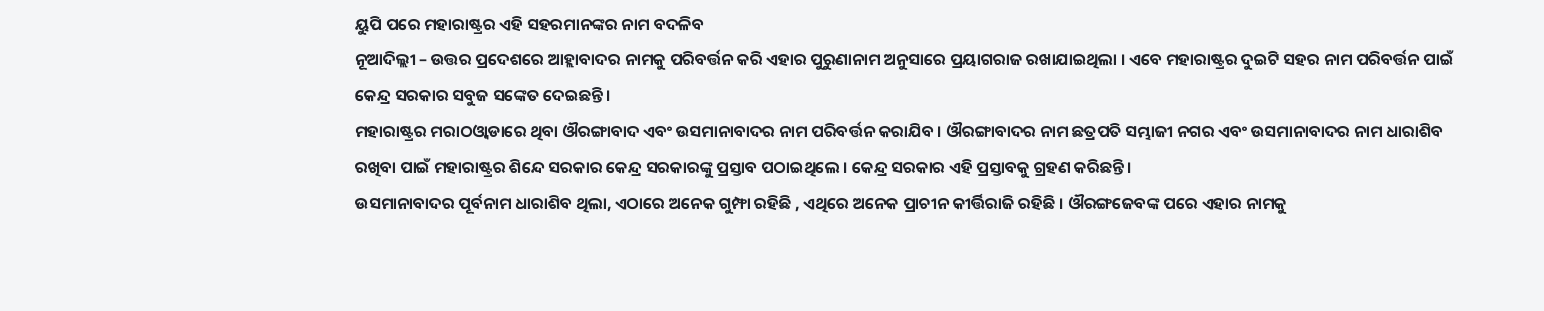ୟୁପି ପରେ ମହାରାଷ୍ଟ୍ରର ଏହି ସହରମାନଙ୍କର ନାମ ବଦଳିବ
ନୂଆଦିଲ୍ଲୀ – ଉତ୍ତର ପ୍ରଦେଶରେ ଆହ୍ଲାବାଦର ନାମକୁ ପରିବର୍ତ୍ତନ କରି ଏହାର ପୁରୁଣାନାମ ଅନୁସାରେ ପ୍ରୟାଗରାଜ ରଖାଯାଇଥିଲା । ଏବେ ମହାରାଷ୍ଟ୍ରର ଦୁଇଟି ସହର ନାମ ପରିବର୍ତ୍ତନ ପାଇଁ କେନ୍ଦ୍ର ସରକାର ସବୁଜ ସଙ୍କେତ ଦେଇଛନ୍ତି ।
ମହାରାଷ୍ଟ୍ରର ମରାଠଓ୍ୱାଡାରେ ଥିବା ଔରଙ୍ଗାବାଦ ଏବଂ ଉସମାନାବାଦର ନାମ ପରିବର୍ତ୍ତନ କରାଯିବ । ଔରଙ୍ଗାବାଦର ନାମ ଛତ୍ରପତି ସମ୍ଭାଜୀ ନଗର ଏବଂ ଉସମାନାବାଦର ନାମ ଧାରାଶିବ ରଖିବା ପାଇଁ ମହାରାଷ୍ଟ୍ରର ଶିନ୍ଦେ ସରକାର କେନ୍ଦ୍ର ସରକାରଙ୍କୁ ପ୍ରସ୍ତାବ ପଠାଇଥିଲେ । କେନ୍ଦ୍ର ସରକାର ଏହି ପ୍ରସ୍ତାବକୁ ଗ୍ରହଣ କରିଛନ୍ତି ।
ଉସମାନାବାଦର ପୂର୍ବନାମ ଧାରାଶିବ ଥିଲା, ଏଠାରେ ଅନେକ ଗୁମ୍ଫା ରହିଛି , ଏଥିରେ ଅନେକ ପ୍ରାଚୀନ କୀର୍ତ୍ତିରାଜି ରହିଛି । ଔରଙ୍ଗଜେବଙ୍କ ପରେ ଏହାର ନାମକୁ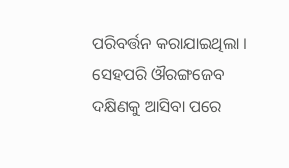ପରିବର୍ତ୍ତନ କରାଯାଇଥିଲା । ସେହପରି ଔରଙ୍ଗଜେବ ଦକ୍ଷିଣକୁ ଆସିବା ପରେ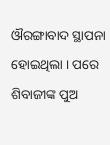ଔରଙ୍ଗାବାଦ ସ୍ଥାପନା ହୋଇଥିଲା । ପରେ ଶିବାଜୀଙ୍କ ପୁଅ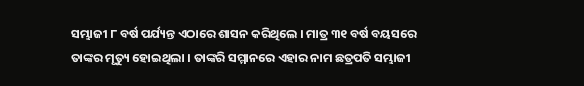ସମ୍ଭାଜୀ ୮ ବର୍ଷ ପର୍ଯ୍ୟନ୍ତ ଏଠାରେ ଶାସନ କରିଥିଲେ । ମାତ୍ର ୩୧ ବର୍ଷ ବୟସରେ ତାଙ୍କର ମୃତ୍ୟୁ ହୋଇଥିଲା । ତାଙ୍କରି ସମ୍ମାନରେ ଏହାର ନାମ ଛତ୍ରପତି ସମ୍ଭାଜୀ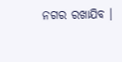ନଗର ରଖାଯିବ ।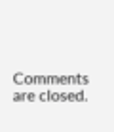Comments are closed.